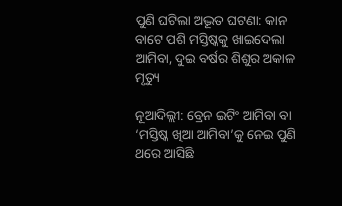ପୁଣି ଘଟିଲା ଅଦ୍ଭୂତ ଘଟଣା: କାନ ବାଟେ ପଶି ମସ୍ତିଷ୍କକୁ ଖାଇଦେଲା ଆମିବା, ଦୁଇ ବର୍ଷର ଶିଶୁର ଅକାଳ ମୃତ୍ୟୁ

ନୂଆଦିଲ୍ଲୀ: ବ୍ରେନ ଇଟିଂ ଆମିବା ବା ‘ମସ୍ତିଷ୍କ ଖିଆ ଆମିବା’କୁ ନେଇ ପୁଣି ଥରେ ଆସିଛି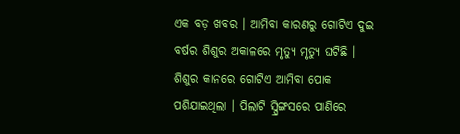ଏକ ବଡ଼ ଖବର । ଆମିବା କାରଣରୁ ଗୋଟିଏ ଦୁଇ ବର୍ଷର ଶିଶୁର ଅକାଳରେ ମୃତ୍ୟୁ ମୃତ୍ୟୁ ଘଟିଛି । ଶିଶୁର କାନରେ ଗୋଟିଏ ଆମିବା ପୋକ ପଶିଯାଇଥିଲା । ପିଲାଟି ସ୍ପ୍ରିଙ୍ଗସରେ ପାଣିରେ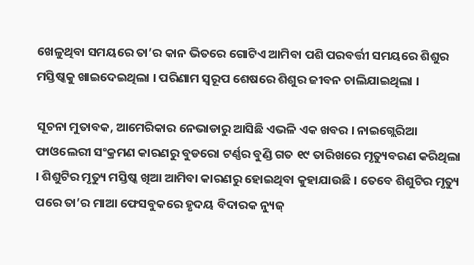ଖେଳୁଥିବା ସମୟରେ ତା’ର କାନ ଭିତରେ ଗୋଟିଏ ଆମିବା ପଶି ପରବର୍ତ୍ତୀ ସମୟରେ ଶିଶୁର ମସ୍ତିଷ୍କକୁ ଖାଇଦେଇଥିଲା । ପରିଣାମ ସ୍ୱରୂପ ଶେଷରେ ଶିଶୁର ଜୀବନ ଚାଲିଯାଇଥିଲା ।

ସୂଚନା ମୁତାବକ, ଆମେରିକାର ନେଭାଡାରୁ ଆସିଛି ଏଭଳି ଏକ ଖବର । ନାଇଗ୍ଲେରିଆ ଫାଓଲେରୀ ସଂକ୍ରମଣ କାରଣରୁ ବୁଡରୋ ଟର୍ଣ୍ଣର ବୁଣ୍ଡି ଗତ ୧୯ ତାରିଖରେ ମୃତ୍ୟୁବରଣ କରିଥିଲା । ଶିଶୁଟିର ମୃତ୍ୟୁ ମସ୍ତିଷ୍କ ଖିଆ ଆମିବା କାରଣରୁ ହୋଇଥିବା କୁହାଯାଉଛି । ତେବେ ଶିଶୁଟିର ମୃତ୍ୟୁ ପରେ ତା’ର ମାଆ ଫେସବୁକରେ ହୃଦୟ ବିଦାରକ ନ୍ୟୁଜ୍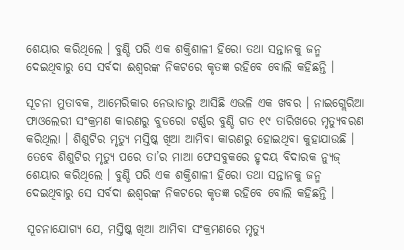ଶେୟାର କରିଥିଲେ । ବୁଣ୍ଡି ପରି ଏକ ଶକ୍ତିଶାଳୀ ହିରୋ ତଥା ସନ୍ତାନକୁ ଜନ୍ମ ଦେଇଥିବାରୁ ସେ ସର୍ବଦା ଈଶ୍ୱରଙ୍କ ନିକଟରେ କୃତଜ୍ଞ ରହିବେ ବୋଲି କହିଛନ୍ତି ।

ସୂଚନା ମୁତାବକ, ଆମେରିକାର ନେଭାଡାରୁ ଆସିଛି ଏଭଳି ଏକ ଖବର । ନାଇଗ୍ଲେରିଆ ଫାଓଲେରୀ ସଂକ୍ରମଣ କାରଣରୁ ବୁଡରୋ ଟର୍ଣ୍ଣର ବୁଣ୍ଡି ଗତ ୧୯ ତାରିଖରେ ମୃତ୍ୟୁବରଣ କରିଥିଲା । ଶିଶୁଟିର ମୃତ୍ୟୁ ମସ୍ତିଷ୍କ ଖିଆ ଆମିବା କାରଣରୁ ହୋଇଥିବା କୁହାଯାଉଛି । ତେବେ ଶିଶୁଟିର ମୃତ୍ୟୁ ପରେ ତା’ର ମାଆ ଫେସବୁକରେ ହୃଦୟ ବିଦାରକ ନ୍ୟୁଜ୍ ଶେୟାର କରିଥିଲେ । ବୁଣ୍ଡି ପରି ଏକ ଶକ୍ତିଶାଳୀ ହିରୋ ତଥା ସନ୍ତାନକୁ ଜନ୍ମ ଦେଇଥିବାରୁ ସେ ସର୍ବଦା ଈଶ୍ୱରଙ୍କ ନିକଟରେ କୃତଜ୍ଞ ରହିବେ ବୋଲି କହିଛନ୍ତି ।

ସୂଚନାଯୋଗ୍ୟ ଯେ, ମସ୍ତିଷ୍କ ଖିଆ ଆମିବା ସଂକ୍ରମଣରେ ମୃତ୍ୟୁ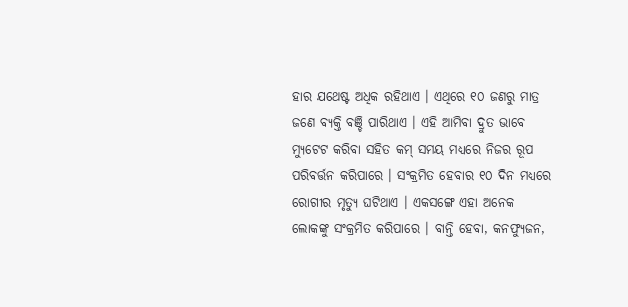ହାର ଯଥେଷ୍ଟ ଅଧିକ ରହିଥାଏ । ଏଥିରେ ୧୦ ଜଣରୁ ମାତ୍ର ଜଣେ ବ୍ୟକ୍ତି ବଞ୍ଚି ପାରିଥାଏ । ଏହି ଆମିବା ଦ୍ରୁତ ଭାବେ ମ୍ୟୁଟେଟ କରିବା ସହିତ କମ୍ ସମୟ ମଧ୍ୟରେ ନିଜର ରୂପ ପରିବର୍ତ୍ତନ କରିପାରେ । ସଂକ୍ରମିତ ହେବାର ୧୦ ଦିନ ମଧ୍ୟରେ ରୋଗୀର ମୃତ୍ୟୁ ଘଟିଥାଏ । ଏକସଙ୍ଗେ ଏହା ଅନେକ ଲୋକଙ୍କୁ ସଂକ୍ରମିତ କରିପାରେ । ବାନ୍ତି ହେବା, କନଫ୍ୟୁଜନ,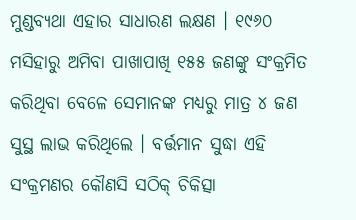ମୁଣ୍ଡବ୍ୟଥା ଏହାର ସାଧାରଣ ଲକ୍ଷଣ । ୧୯୬୦ ମସିହାରୁ ଅମିବା ପାଖାପାଖି ୧୫୫ ଜଣଙ୍କୁ ସଂକ୍ରମିତ କରିଥିବା ବେଳେ ସେମାନଙ୍କ ମଧ୍ୟରୁ ମାତ୍ର ୪ ଜଣ ସୁସ୍ଥ ଲାଭ କରିଥିଲେ । ବର୍ତ୍ତମାନ ସୁଦ୍ଧା ଏହି ସଂକ୍ରମଣର କୌଣସି ସଠିକ୍ ଚିକିତ୍ସା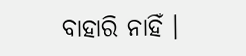ବାହାରି ନାହିଁ ।